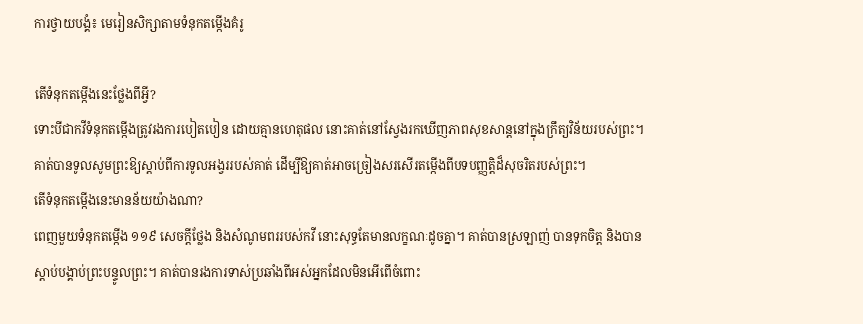ការថ្វាយបង្គំ៖ មេរៀនសិក្សាតាមទំនុកតម្កើងគំរូ

តើទំនុកតម្កើងនេះថ្លែងពីអ្វី?
ទោះបីជាកវីទំនុកតម្កើងត្រូវរងការបៀតបៀន ដោយគ្មានហេតុផល នោះគាត់នៅស្វែងរកឃើញភាពសុខសាន្តនៅក្នុងក្រឹត្យវិន័យរបស់ព្រះ។ គាត់បានទូលសូមព្រះឱ្យស្ដាប់ពីការទូលអង្វររបស់គាត់ ដើម្បីឱ្យគាត់អាចច្រៀងសរសើរតម្កើងពីបទបញ្ញត្តិដ៏សុចរិតរបស់ព្រះ។
តើទំនុកតម្កើងនេះមានន័យយ៉ាងណា?
ពេញមួយទំនុកតម្កើង ១១៩ សេចក្ដីថ្លែង និងសំណូមពររបស់កវី នោះសុទ្ធតែមានលក្ខណៈដូចគ្នា។ គាត់បានស្រឡាញ់ បានទុកចិត្ត និងបានស្ដាប់បង្គាប់ព្រះបន្ទូលព្រះ។ គាត់បានរងការទាស់ប្រឆាំងពីអស់អ្នកដែលមិនអើពើចំពោះ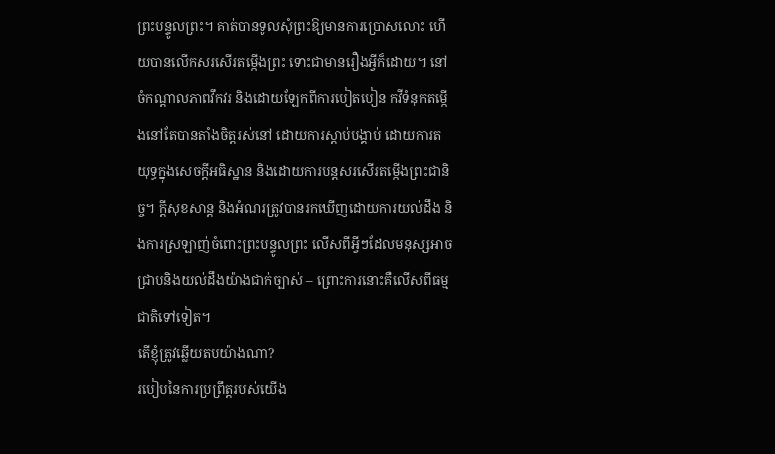ព្រះបន្ទូលព្រះ។ គាត់បានទូលសុំព្រះឱ្យមានការប្រោសលោះ ហើយបានលើកសរសើរតម្កើងព្រះ ទោះជាមានរឿងអ្វីក៏ដោយ។ នៅចំកណ្ដាលភាពវឹកវរ និងដោយឡែកពីការបៀតបៀន កវីទំនុកតម្កើងនៅតែបានតាំងចិត្តរស់នៅ ដោយការស្ដាប់បង្គាប់ ដោយការតយុទ្ធក្នុងសេចក្ដីអធិស្ឋាន និងដោយការបន្តសរសើរតម្កើងព្រះជានិច្ច។ ក្ដីសុខសាន្ត និងអំណរត្រូវបានរកឃើញដោយការយល់ដឹង និងការស្រឡាញ់ចំពោះព្រះបន្ទូលព្រះ លើសពីអ្វីៗដែលមនុស្សអាចជ្រាបនិងយល់ដឹងយ៉ាងជាក់ច្បាស់ – ព្រោះការនោះគឺលើសពីធម្មជាតិទៅទៀត។
តើខ្ញុំត្រូវឆ្លើយតបយ៉ាងណា?
របៀបនៃការប្រព្រឹត្តរបស់យើង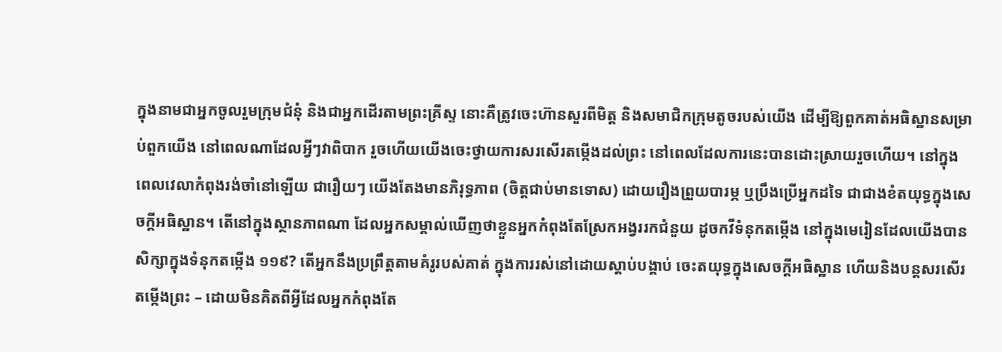ក្នុងនាមជាអ្នកចូលរួមក្រុមជំនុំ និងជាអ្នកដើរតាមព្រះគ្រីស្ទ នោះគឺត្រូវចេះហ៊ានសួរពីមិត្ត និងសមាជិកក្រុមតូចរបស់យើង ដើម្បីឱ្យពួកគាត់អធិស្ឋានសម្រាប់ពួកយើង នៅពេលណាដែលអ្វីៗវាពិបាក រួចហើយយើងចេះថ្វាយការសរសើរតម្កើងដល់ព្រះ នៅពេលដែលការនេះបានដោះស្រាយរួចហើយ។ នៅក្នុងពេលវេលាកំពុងរង់ចាំនៅឡើយ ជារឿយៗ យើងតែងមានភិរុទ្ធភាព (ចិត្តជាប់មានទោស) ដោយរឿងព្រួយបារម្ភ ឬប្រឹងប្រើអ្នកដទៃ ជាជាងខំតយុទ្ធក្នុងសេចក្ដីអធិស្ឋាន។ តើនៅក្នុងស្ថានភាពណា ដែលអ្នកសម្គាល់ឃើញថាខ្លួនអ្នកកំពុងតែស្រែកអង្វររកជំនួយ ដូចកវីទំនុកតម្កើង នៅក្នុងមេរៀនដែលយើងបានសិក្សាក្នុងទំនុកតម្កើង ១១៩? តើអ្នកនឹងប្រព្រឹត្តតាមគំរូរបស់គាត់ ក្នុងការរស់នៅដោយស្ដាប់បង្គាប់ ចេះតយុទ្ធក្នុងសេចក្ដីអធិស្ឋាន ហើយនិងបន្តសរសើរតម្កើងព្រះ – ដោយមិនគិតពីអ្វីដែលអ្នកកំពុងតែ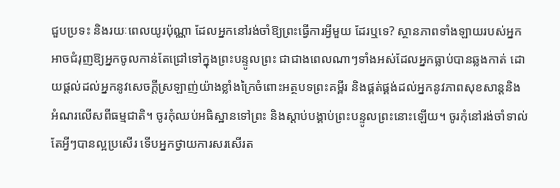ជួបប្រទះ និងរយៈពេលយូរប៉ុណ្ណា ដែលអ្នកនៅរង់ចាំឱ្យព្រះធ្វើការអ្វីមួយ ដែរឬទេ? ស្ថានភាពទាំងឡាយរបស់អ្នកអាចជំរុញឱ្យអ្នកចូលកាន់តែជ្រៅទៅក្នុងព្រះបន្ទូលព្រះ ជាជាងពេលណាៗទាំងអស់ដែលអ្នកធ្លាប់បានឆ្លងកាត់ ដោយផ្ដល់ដល់អ្នកនូវសេចក្ដីស្រឡាញ់យ៉ាងខ្លាំងក្រៃចំពោះអត្ថបទព្រះគម្ពីរ និងផ្គត់ផ្គង់ដល់អ្នកនូវភាពសុខសាន្តនិងអំណរលើសពីធម្មជាតិ។ ចូរកុំឈប់អធិស្ឋានទៅព្រះ និងស្ដាប់បង្គាប់ព្រះបន្ទូលព្រះនោះឡើយ។ ចូរកុំនៅរង់ចាំទាល់តែអ្វីៗបានល្អប្រសើរ ទើបអ្នកថ្វាយការសរសើរត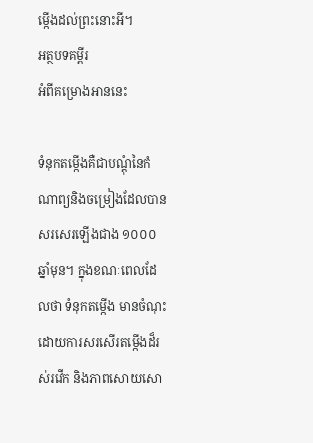ម្កើងដល់ព្រះនោះអី។
អត្ថបទគម្ពីរ
អំពីគម្រោងអាននេះ

ទំនុកតម្កើងគឺជាបណ្ដុំនៃកំណាព្យនិងចម្រៀងដែលបានសរសេរឡើងជាង ១០០០ ឆ្នាំមុន។ ក្នុងខណៈពេលដែលថា ទំនុកតម្កើង មានចំណុះដោយការសរសើរតម្កើងដ៏រស់រវើក និងភាពសោយសោ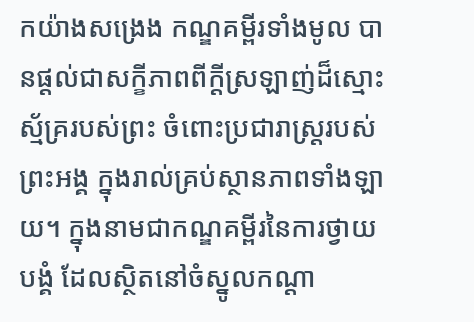កយ៉ាងសង្រេង កណ្ឌគម្ពីរទាំងមូល បានផ្ដល់ជាសក្ខីភាពពីក្ដីស្រឡាញ់ដ៏ស្មោះស្ម័គ្ររបស់ព្រះ ចំពោះប្រជារាស្រ្តរបស់ព្រះអង្គ ក្នុងរាល់គ្រប់ស្ថានភាពទាំងឡាយ។ ក្នុងនាមជាកណ្ឌគម្ពីរនៃការថ្វាយបង្គំ ដែលស្ថិតនៅចំស្នូលកណ្ដា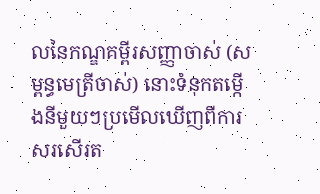លនៃកណ្ឌគម្ពីរសញ្ញាចាស់ (សម្ពន្ធមេត្រីចាស់) នោះទំនុកតម្កើងនីមួយៗប្រមើលឃើញពីការសរសើរត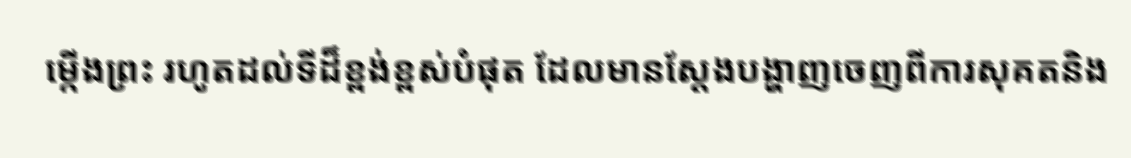ម្កើងព្រះ រហូតដល់ទីដ៏ខ្ពង់ខ្ពស់បំផុត ដែលមានស្ដែងបង្ហាញចេញពីការសុគតនិង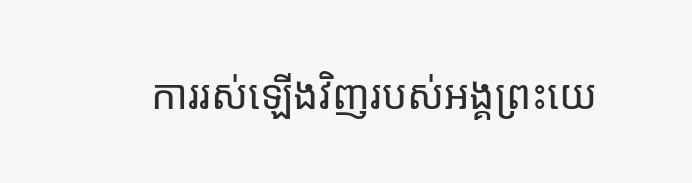ការរស់ឡើងវិញរបស់អង្គព្រះយេ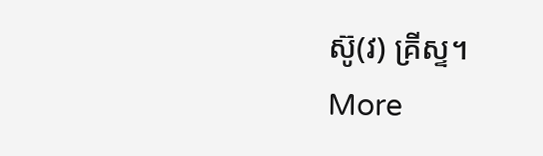ស៊ូ(វ) គ្រីស្ទ។
More